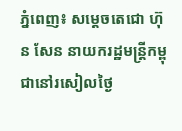ភ្នំពេញ៖ សម្តេចតេជោ ហ៊ុន សែន នាយករដ្ឋមន្ត្រីកម្ពុជានៅរសៀលថ្ងៃ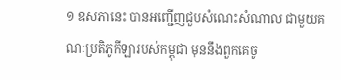១ ឧសភានេះ បានអញ្ជើញជួបសំណេះសំណាល ជាមួយគណៈប្រតិភូកីឡារបស់កម្ពុជា មុននឹងពួកគេចូ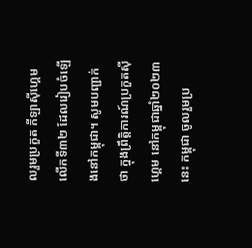លរួមប្រកួត កីឡាស៊ីហ្គេមលើកទី៣២ ដែលរៀបចំឡើងនៅកម្ពុជា។ សូមបញ្ជាក់ថា ក្នុងព្រឹត្តិការណ៍ប្រកួតស៊ីហ្គេម នៅកម្ពុជាឆ្នាំ២០២៣នេះ កម្ពុជា ចូលរួមប្រ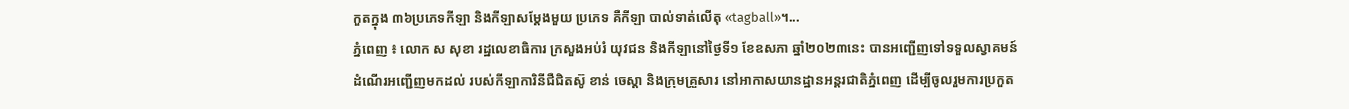កួតក្នុង ៣៦ប្រភេទកីឡា និងកីឡាសម្តែងមួយ ប្រភេទ គឺកីឡា បាល់ទាត់លើតុ «tagball»។...
ភ្នំពេញ ៖ លោក ស សុខា រដ្ឋលេខាធិការ ក្រសួងអប់រំ យុវជន និងកីឡានៅថ្ងៃទី១ ខែឧសភា ឆ្នាំ២០២៣នេះ បានអញ្ជើញទៅទទួលស្វាគមន៍ដំណើរអញ្ជើញមកដល់ របស់កីឡាការិនីជឺជិតស៊ូ ខាន់ ចេស្តា និងក្រុមគ្រួសារ នៅអាកាសយានដ្ឋានអន្តរជាតិភ្នំពេញ ដើម្បីចូលរួមការប្រកួត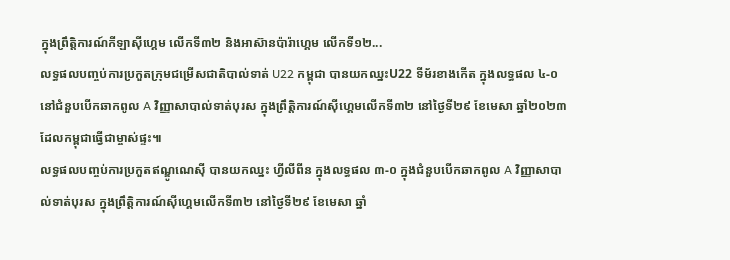ក្នុងព្រឹត្តិការណ៍កីឡាស៊ីហ្គេម លើកទី៣២ និងអាស៊ានប៉ារ៉ាហ្គេម លើកទី១២...
លទ្ធផលបញ្ចប់ការប្រកួតក្រុមជម្រើសជាតិបាល់ទាត់ U22 កម្ពុជា បានយកឈ្នះU22 ទីម័រខាងកើត ក្នុងលទ្ធផល ៤-០ នៅជំនួបបើកឆាកពូល A វិញ្ញាសាបាល់ទាត់បុរស ក្នុងព្រឹត្តិការណ៍ស៊ីហ្គេមលើកទី៣២ នៅថ្ងៃទី២៩ ខែមេសា ឆ្នាំ២០២៣ ដែលកម្ពុជាធ្វើជាម្ចាស់ផ្ទះ៕
លទ្ធផលបញ្ចប់ការប្រកួតឥណ្ឌូណេស៊ី បានយកឈ្នះ ហ្វីលីពីន ក្នុងលទ្ធផល ៣-០ ក្នុងជំនួបបើកឆាកពូល A វិញ្ញាសាបាល់ទាត់បុរស ក្នុងព្រឹត្តិការណ៍ស៊ីហ្គេមលើកទី៣២ នៅថ្ងៃទី២៩ ខែមេសា ឆ្នាំ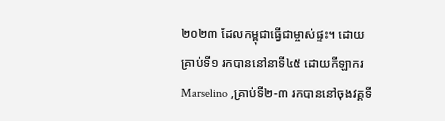២០២៣ ដែលកម្ពុជាធ្វើជាម្ចាស់ផ្ទះ។ ដោយគ្រាប់ទី១ រកបាននៅនាទី៤៥ ដោយកីឡាករ Marselino ,គ្រាប់ទី២-៣ រកបាននៅចុងវគ្គទី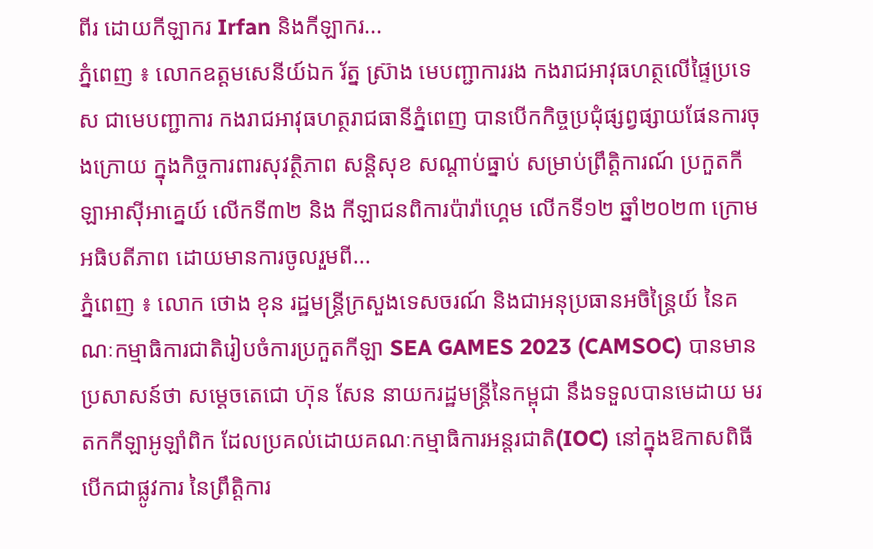ពីរ ដោយកីឡាករ Irfan និងកីឡាករ...
ភ្នំពេញ ៖ លោកឧត្តមសេនីយ៍ឯក រ័ត្ន ស្រ៊ាង មេបញ្ជាការរង កងរាជអាវុធហត្ថលើផ្ទៃប្រទេស ជាមេបញ្ជាការ កងរាជអាវុធហត្ថរាជធានីភ្នំពេញ បានបើកកិច្ចប្រជុំផ្សព្វផ្សាយផែនការចុងក្រោយ ក្នុងកិច្ចការពារសុវត្ថិភាព សន្តិសុខ សណ្តាប់ធ្នាប់ សម្រាប់ព្រឹត្តិការណ៍ ប្រកួតកីឡាអាស៊ីអាគេ្នយ៍ លើកទី៣២ និង កីឡាជនពិការប៉ារ៉ាហ្គេម លើកទី១២ ឆ្នាំ២០២៣ ក្រោមអធិបតីភាព ដោយមានការចូលរួមពី...
ភ្នំពេញ ៖ លោក ថោង ខុន រដ្ឋមន្ត្រីក្រសួងទេសចរណ៍ និងជាអនុប្រធានអចិន្ត្រៃយ៍ នៃគណៈកម្មាធិការជាតិរៀបចំការប្រកួតកីឡា SEA GAMES 2023 (CAMSOC) បានមានប្រសាសន៍ថា សម្ដេចតេជោ ហ៊ុន សែន នាយករដ្ឋមន្ត្រីនៃកម្ពុជា នឹងទទួលបានមេដាយ មរតកកីឡាអូឡាំពិក ដែលប្រគល់ដោយគណៈកម្មាធិការអន្តរជាតិ(IOC) នៅក្នុងឱកាសពិធីបើកជាផ្លូវការ នៃព្រឹត្តិការ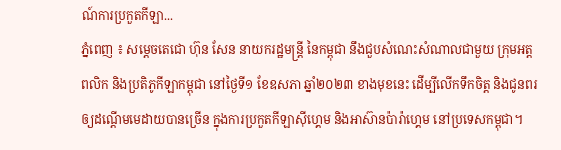ណ៍ការប្រកួតកីឡា...
ភ្នំពេញ ៖ សម្ដេចតេជោ ហ៊ុន សែន នាយករដ្ឋមន្ដ្រី នៃកម្ពុជា នឹងជួបសំណេះសំណាលជាមួយ ក្រុមអត្តពលិក និងប្រតិភូកីឡាកម្ពុជា នៅថ្ងៃទី១ ខែឧសភា ឆ្នាំ២០២៣ ខាងមុខនេះ ដើម្បីលើកទឹកចិត្ត និងជូនពរ ឲ្យដណ្តើមមេដាយបានច្រើន ក្នុងការប្រកួតកីឡាស៊ីហ្គេម និងអាស៊ានប៉ារ៉ាហ្គេម នៅប្រទេសកម្ពុជា។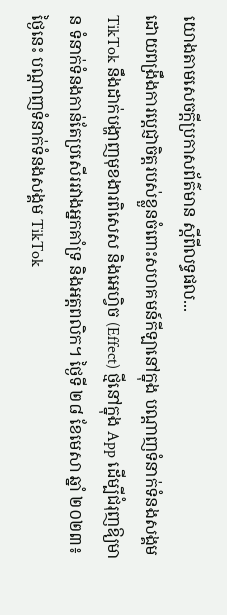យោងតាមសេចក្ដីប្រកាសព័ត៌មាន ស្ដីពីលទ្ធផល...
ដោយពង្រឹងការប្តេជ្ញាចិត្តរបស់ខ្លួនចំពោះសហគមន៍កីឡានៅក្នុង បណ្តាញទំនាក់ទំនងសង្គម TikTok នឹងដាក់បង្ហាញមុខងារពិសេស និងអេហ្វិច (Effect) ថ្មីនៅក្នុង App ដើម្បីជំរុញឱ្យមាន ទំនាក់ទំនងកាន់តែប្រសើររវាងអ្នកគាំទ្រ និងអត្តពលិក។ ថ្ងៃទី ២៨ ខែមេសា ឆ្នាំ ២០២៣៖ ថ្ងៃនេះ បណ្តាញទំនាក់ទំនងសង្គម TikTok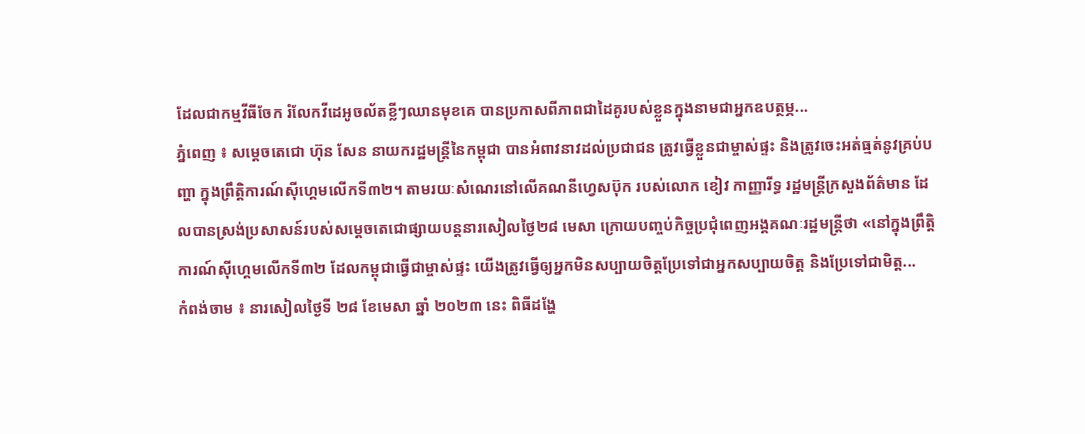ដែលជាកម្មវីធីចែក រំលែកវីដេអូចល័តខ្លីៗឈានមុខគេ បានប្រកាសពីភាពជាដៃគូរបស់ខ្លួនក្នុងនាមជាអ្នកឧបត្ថម្ភ...
ភ្នំពេញ ៖ សម្ដេចតេជោ ហ៊ុន សែន នាយករដ្ឋមន្រ្តីនៃកម្ពុជា បានអំពាវនាវដល់ប្រជាជន ត្រូវធ្វើខ្លួនជាម្ចាស់ផ្ទះ និងត្រូវចេះអត់ធ្មត់នូវគ្រប់បញ្ហា ក្នុងព្រឹត្តិការណ៍ស៊ីហ្គេមលើកទី៣២។ តាមរយៈសំណេរនៅលើគណនីហ្វេសប៊ុក របស់លោក ខៀវ កាញ្ញារីទ្ធ រដ្ឋមន្រ្តីក្រសួងព័ត៌មាន ដែលបានស្រង់ប្រសាសន៍របស់សម្តេចតេជោផ្សាយបន្តនារសៀលថ្ងៃ២៨ មេសា ក្រោយបញ្ចប់កិច្ចប្រជុំពេញអង្គគណៈរដ្ឋមន្រ្តីថា «នៅក្នុងព្រឹត្តិការណ៍ស៊ីហ្គេមលើកទី៣២ ដែលកម្ពុជាធ្វើជាម្ចាស់ផ្ទះ យើងត្រូវធ្វើឲ្យអ្នកមិនសប្បាយចិត្តប្រែទៅជាអ្នកសប្បាយចិត្ត និងប្រែទៅជាមិត្ត...
កំពង់ចាម ៖ នារសៀលថ្ងៃទី ២៨ ខែមេសា ឆ្នាំ ២០២៣ នេះ ពិធីដង្ហែ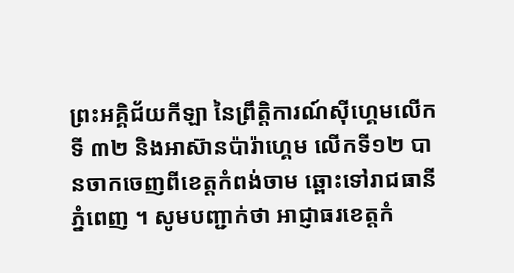ព្រះអគ្គិជ័យកីឡា នៃព្រឹត្តិការណ៍ស៊ីហ្គេមលើកទី ៣២ និងអាស៊ានប៉ារ៉ាហ្គេម លើកទី១២ បានចាកចេញពីខេត្តកំពង់ចាម ឆ្ពោះទៅរាជធានីភ្នំពេញ ។ សូមបញ្ជាក់ថា អាជ្ញាធរខេត្តកំ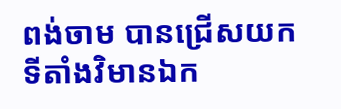ពង់ចាម បានជ្រើសយកទីតាំងវិមានឯក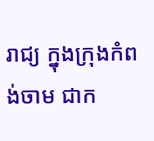រាជ្យ ក្នុងក្រុងកំពង់ចាម ជាក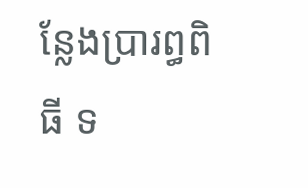ន្លែងប្រារព្ធពិធី ទ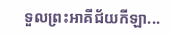ទួលព្រះអាគីជ័យកីឡា...